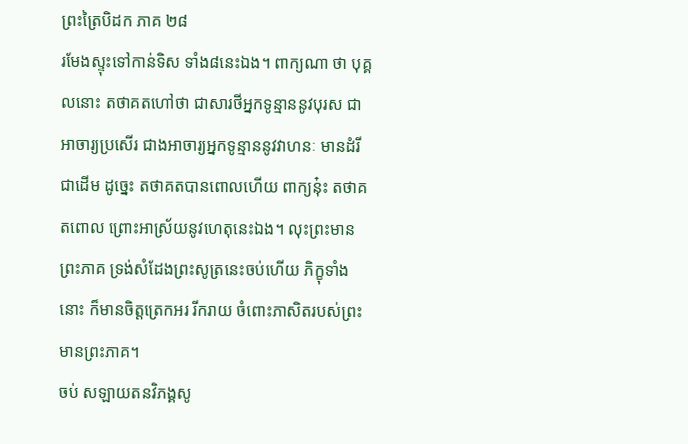ព្រះត្រៃបិដក ភាគ ២៨
រមែងស្ទុះទៅកាន់ទិស ទាំង៨នេះឯង។ ពាក្យណា ថា បុគ្គលនោះ តថាគតហៅថា ជាសារថីអ្នកទូន្មាននូវបុរស ជាអាចារ្យប្រសើរ ជាងអាចារ្យអ្នកទូន្មាននូវវាហនៈ មានដំរី ជាដើម ដូច្នេះ តថាគតបានពោលហើយ ពាក្យនុ៎ះ តថាគតពោល ព្រោះអាស្រ័យនូវហេតុនេះឯង។ លុះព្រះមានព្រះភាគ ទ្រង់សំដែងព្រះសូត្រនេះចប់ហើយ ភិក្ខុទាំងនោះ ក៏មានចិត្តត្រេកអរ រីករាយ ចំពោះភាសិតរបស់ព្រះមានព្រះភាគ។
ចប់ សឡាយតនវិភង្គសូ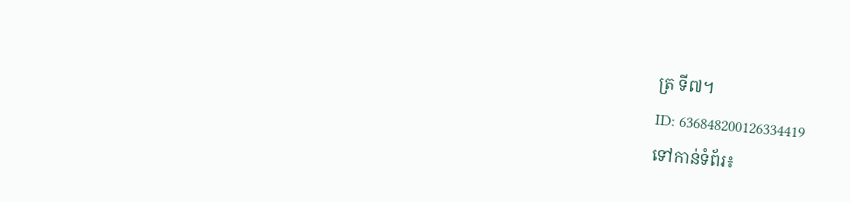ត្រ ទី៧។
ID: 636848200126334419
ទៅកាន់ទំព័រ៖